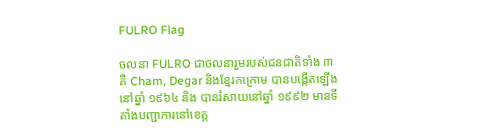FULRO Flag

ចលនា FULRO ជាចលនារួមរបស់ជនជាតិទាំង ៣ គឺ Cham, Degar និងខ្មែរកក្រោម បានបង្កើតឡើងនៅឆ្នាំ ១៩៦៤ និង បានរំសាយនៅឆ្នាំ ១៩៩២ មានទីតាំងបញ្ជាការនៅខេត្ត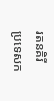រតនគិរី ប្រទេសក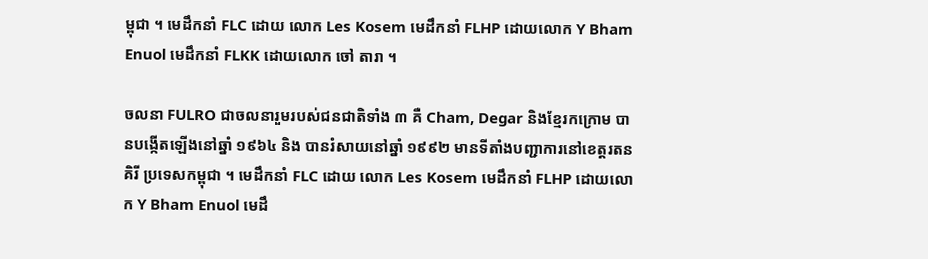ម្ពុជា ។ មេដឹកនាំ FLC ដោយ លោក Les Kosem មេដឹកនាំ FLHP ដោយលោក Y Bham Enuol មេដឹកនាំ FLKK ដោយលោក ចៅ តារា ។

ចលនា FULRO ជាចលនារួមរបស់ជនជាតិទាំង ៣ គឺ Cham, Degar និងខ្មែរកក្រោម បានបង្កើតឡើងនៅឆ្នាំ ១៩៦៤ និង បានរំសាយនៅឆ្នាំ ១៩៩២ មានទីតាំងបញ្ជាការនៅខេត្តរតនគិរី ប្រទេសកម្ពុជា ។ មេដឹកនាំ FLC ដោយ លោក Les Kosem មេដឹកនាំ FLHP ដោយលោក Y Bham Enuol មេដឹ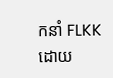កនាំ FLKK ដោយ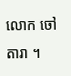លោក ចៅ តារា ។